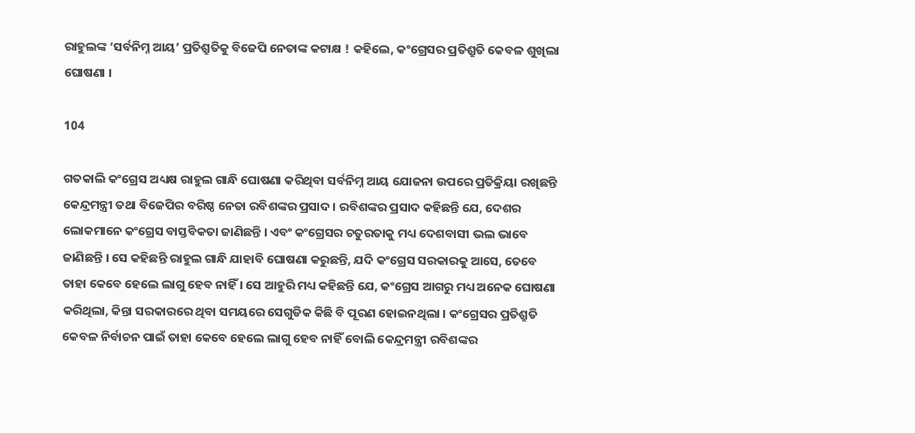ରାହୁଲଙ୍କ ‘ସର୍ବନିମ୍ନ ଆୟ’ ପ୍ରତିଶ୍ରୁତିକୁ ବିଜେପି ନେତାଙ୍କ କଟାକ୍ଷ ! କହିଲେ, କଂଗ୍ରେସର ପ୍ରତିଶ୍ରୁତି କେବଳ ଶୁଖିଲା ଘୋଷଣା ।

104

ଗତକାଲି କଂଗ୍ରେସ ଅଧ୍ୟକ୍ଷ ରାହୁଲ ଗାନ୍ଧି ଘୋଷଣା କରିଥିବା ସର୍ବନିମ୍ନ ଆୟ ଯୋଜନା ଉପରେ ପ୍ରତିକ୍ରିୟା ରଖିଛନ୍ତି କେନ୍ଦ୍ରମନ୍ତ୍ରୀ ତଥା ବିଜେପିର ବରିଷ୍ଠ ନେତା ରବିଶଙ୍କର ପ୍ରସାଦ । ରବିଶଙ୍କର ପ୍ରସାଦ କହିଛନ୍ତି ଯେ, ଦେଶର ଲୋକମାନେ କଂଗ୍ରେସ ବାସ୍ତବିକତା ଜାଣିଛନ୍ତି । ଏବଂ କଂଗ୍ରେସର ଚତୁରତାକୁ ମଧ୍ୟ ଦେଶବାସୀ ଭଲ ଭାବେ ଜାଣିଛନ୍ତି । ସେ କହିଛନ୍ତି ରାହୁଲ ଗାନ୍ଧି ଯାହାବି ଘୋଷଣା କରୁଛନ୍ତି, ଯଦି କଂଗ୍ରେସ ସରକାରକୁ ଆସେ, ତେବେ ତାହା କେବେ ହେଲେ ଲାଗୁ ହେବ ନାହିଁ । ସେ ଆହୁରି ମଧ୍ୟ କହିଛନ୍ତି ଯେ, କଂଗ୍ରେସ ଆଗରୁ ମଧ୍ୟ ଅନେକ ଘୋଷଣା କରିଥିଲା, କିନ୍ତା ସରକାରରେ ଥିବା ସମୟରେ ସେଗୁଡିକ କିଛି ବି ପୂରଣ ହୋଇନଥିଲା । କଂଗ୍ରେସର ପ୍ରତିଶ୍ରୁତି କେବଳ ନିର୍ବାଚନ ପାଇଁ ତାହା କେବେ ହେଲେ ଲାଗୁ ହେବ ନାହିଁ ବୋଲି କେନ୍ଦ୍ରମନ୍ତ୍ରୀ ରବିଶଙ୍କର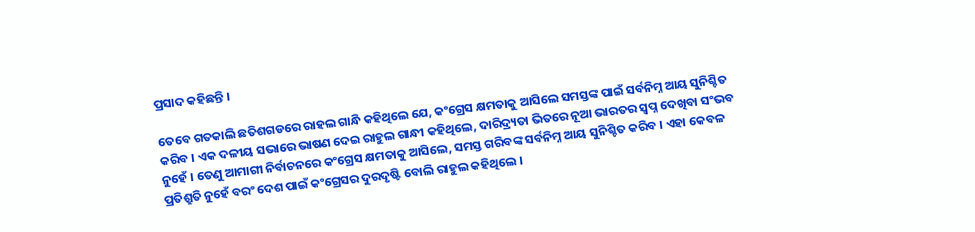ପ୍ରସାଦ କହିଛନ୍ତି ।

ତେବେ ଗତକାଲି ଛତିଶଗଡରେ ରାହଲ ଗାନ୍ଧି କହିଥିଲେ ଯେ, କଂଗ୍ରେସ କ୍ଷମତାକୁ ଆସିଲେ ସମସ୍ତଙ୍କ ପାଇଁ ସର୍ବନିମ୍ନ ଆୟ ସୁନିଶ୍ଚିତ କରିବ । ଏକ ଦଳୀୟ ସଭାରେ ଭାଷଣ ଦେଇ ରାହୁଲ ଗାନ୍ଧୀ କହିଥିଲେ, ଦାରିଦ୍ର‌୍ୟତା ଭିତରେ ନୂଆ ଭାରତର ସ୍ୱପ୍ନ ଦେଖିବା ସଂଭବ ନୁହେଁ । ତେଣୁ ଆମାଗୀ ନିର୍ବାଚନରେ କଂଗ୍ରେସ କ୍ଷମତାକୁ ଆସିଲେ, ସମସ୍ତ ଗରିବଙ୍କ ସର୍ବନିମ୍ନ ଆୟ ସୁନିଶ୍ଚିତ କରିବ । ଏହା କେବଳ ପ୍ରତିଶ୍ରୁତି ନୁହେଁ ବରଂ ଦେଶ ପାଇଁ କଂଗ୍ରେସର ଦୁରଦୃଷ୍ଟି ବୋଲି ରାହୁଲ କହିଥିଲେ ।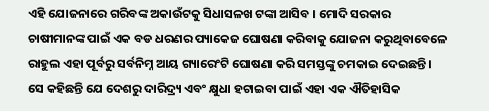ଏହି ଯୋଜନାରେ ଗରିବଙ୍କ ଅକାଉଁଟକୁ ସିଧାସଳଖ ଟଙ୍କା ଆସିବ । ମୋଦି ସରକାର ଚାଷୀମାନଙ୍କ ପାଇଁ ଏକ ବଡ ଧରଣର ପ୍ୟାକେଜ ଘୋଷଣା କରିବାକୁ ଯୋଜନା କରୁଥିବାବେଳେ ରାହୁଲ ଏହା ପୂର୍ବରୁ ସର୍ବନିମ୍ନ ଆୟ ଗ୍ୟାରେଂଟି ଘୋଷଣା କରି ସମସ୍ତଙ୍କୁ ଚମକାଇ ଦେଇଛନ୍ତି । ସେ କହିଛନ୍ତି ଯେ ଦେଶରୁ ଦାରିଦ୍ର‌୍ୟ ଏବଂ କ୍ଷୁଧା ହଟାଇବା ପାଇଁ ଏହା ଏକ ଐତିହାସିକ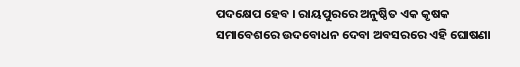ପଦକ୍ଷେପ ହେବ । ରାୟପୁରରେ ଅନୁଷ୍ଠିତ ଏକ କୃଷକ ସମାବେଶରେ ଉଦବୋଧନ ଦେବା ଅବସରରେ ଏହି ଘୋଷଣା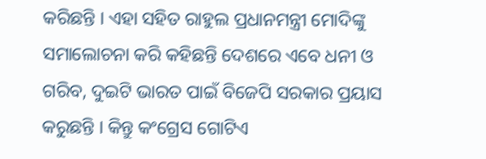କରିଛନ୍ତି । ଏହା ସହିତ ରାହୁଲ ପ୍ରଧାନମନ୍ତ୍ରୀ ମୋଦିଙ୍କୁ ସମାଲୋଚନା କରି କହିଛନ୍ତି ଦେଶରେ ଏବେ ଧନୀ ଓ ଗରିବ, ଦୁଇଟି ଭାରତ ପାଇଁ ବିଜେପି ସରକାର ପ୍ରୟାସ କରୁଛନ୍ତି । କିନ୍ତୁ କଂଗ୍ରେସ ଗୋଟିଏ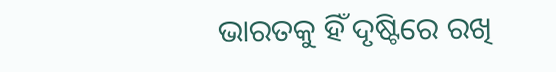ଭାରତକୁ ହିଁ ଦୃଷ୍ଟିରେ ରଖି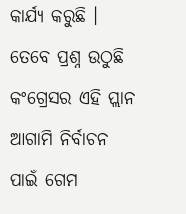କାର୍ଯ୍ୟ କରୁଛି । ତେବେ ପ୍ରଶ୍ନ ଉଠୁଛି କଂଗ୍ରେସର ଏହି ପ୍ଲାନ ଆଗାମି ନିର୍ବାଚନ ପାଇଁ ଗେମ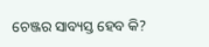ଚେଞ୍ଜର ସାବ୍ୟସ୍ତ ହେବ କି?